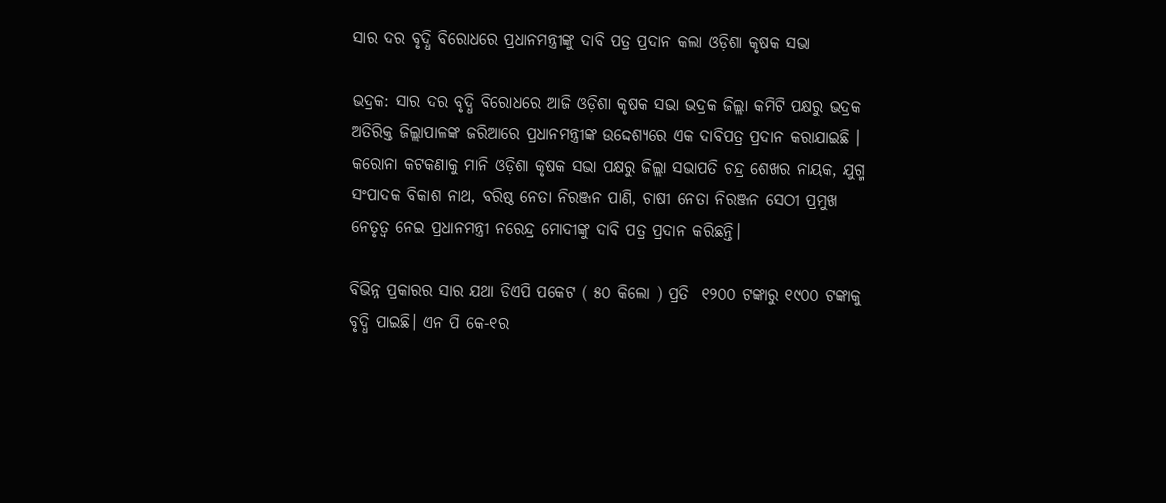ସାର ଦର ବୃଦ୍ଧି ବିରୋଧରେ ପ୍ରଧାନମନ୍ତ୍ରୀଙ୍କୁ ଦାବି ପତ୍ର ପ୍ରଦାନ କଲା ଓଡ଼ିଶା କୃଷକ ସଭା

ଭଦ୍ରକ: ସାର ଦର ବୃଦ୍ଧି ବିରୋଧରେ ଆଜି ଓଡ଼ିଶା କୃଷକ ସଭା ଭଦ୍ରକ ଜିଲ୍ଲା କମିଟି ପକ୍ଷରୁ ଭଦ୍ରକ ଅତିରିକ୍ତ ଜିଲ୍ଲାପାଳଙ୍କ ଜରିଆରେ ପ୍ରଧାନମନ୍ତ୍ରୀଙ୍କ ଉଦ୍ଦେଶ୍ୟରେ ଏକ ଦାବିପତ୍ର ପ୍ରଦାନ କରାଯାଇଛି । କରୋନା କଟକଣାକୁ ମାନି ଓଡ଼ିଶା କୃଷକ ସଭା ପକ୍ଷରୁ ଜିଲ୍ଲା ସଭାପତି ଚନ୍ଦ୍ର ଶେଖର ନାୟକ, ଯୁଗ୍ମ ସଂପାଦକ ବିକାଶ ନାଥ, ବରିଷ୍ଠ ନେତା ନିରଞ୍ଜନ ପାଣି, ଚାଷୀ ନେତା ନିରଞ୍ଜନ ସେଠୀ ପ୍ରମୁଖ ନେତୃତ୍ବ ନେଇ ପ୍ରଧାନମନ୍ତ୍ରୀ ନରେନ୍ଦ୍ର ମୋଦୀଙ୍କୁ ଦାବି ପତ୍ର ପ୍ରଦାନ କରିଛନ୍ତି।

ବିଭିନ୍ନ ପ୍ରକାରର ସାର ଯଥା ଡିଏପି ପକେଟ ( ୫୦ କିଲୋ ) ପ୍ରତି  ୧୨୦୦ ଟଙ୍କାରୁ ୧୯୦୦ ଟଙ୍କାକୁ ବୃଦ୍ଧି ପାଇଛି। ଏନ ପି କେ-୧ର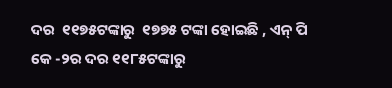ଦର  ୧୧୭୫ଟଙ୍କାରୁ  ୧୭୭୫ ଟଙ୍କା ହୋଇଛି , ଏନ୍ ପି କେ -୨ର ଦର ୧୧୮୫ଟଙ୍କାରୁ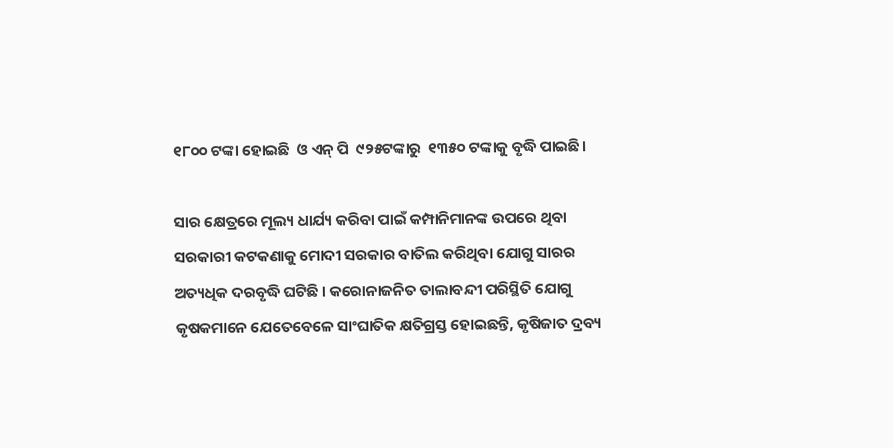୧୮୦୦ ଟଙ୍କା ହୋଇଛି  ଓ ଏନ୍ ପି  ୯୨୫ଟଙ୍କାରୁ  ୧୩୫୦ ଟଙ୍କାକୁ ବୃଦ୍ଧି ପାଇଛି।

ସାର କ୍ଷେତ୍ରରେ ମୂଲ୍ୟ ଧାର୍ଯ୍ୟ କରିବା ପାଇଁ କମ୍ପାନିମାନଙ୍କ ଉପରେ ଥିବା ସରକାରୀ କଟକଣାକୁ ମୋଦୀ ସରକାର ବାତିଲ କରିଥିବା ଯୋଗୁ ସାରର ଅତ୍ୟଧିକ ଦରବୃଦ୍ଧି ଘଟିଛି । କରୋନାଜନିତ ତାଲାବନ୍ଦୀ ପରିସ୍ଥିତି ଯୋଗୁ କୃଷକମାନେ ଯେତେବେଳେ ସାଂଘାତିକ କ୍ଷତିଗ୍ରସ୍ତ ହୋଇଛନ୍ତି, କୃଷିଜାତ ଦ୍ରବ୍ୟ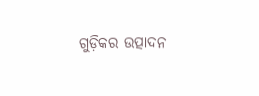ଗୁଡ଼ିକର ଉତ୍ପାଦନ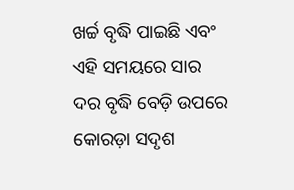ଖର୍ଚ୍ଚ ବୃଦ୍ଧି ପାଇଛି ଏବଂ ଏହି ସମୟରେ ସାର ଦର ବୃଦ୍ଧି ବେଡ଼ି ଉପରେ କୋରଡ଼ା ସଦୃଶ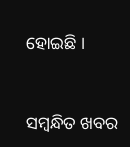ହୋଇଛି ।



ସମ୍ବନ୍ଧିତ ଖବର